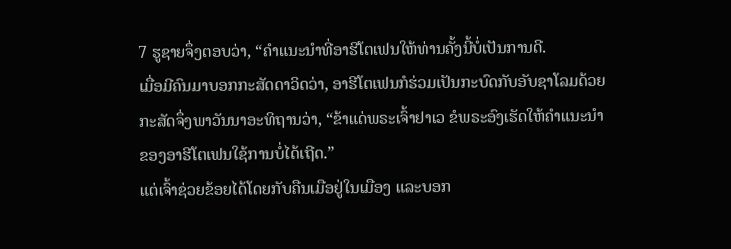7 ຮູຊາຍຈຶ່ງຕອບວ່າ, “ຄຳແນະນຳທີ່ອາຮີໂຕເຟນໃຫ້ທ່ານຄັ້ງນີ້ບໍ່ເປັນການດີ.
ເມື່ອມີຄົນມາບອກກະສັດດາວິດວ່າ, ອາຮີໂຕເຟນກໍຮ່ວມເປັນກະບົດກັບອັບຊາໂລມດ້ວຍ ກະສັດຈຶ່ງພາວັນນາອະທິຖານວ່າ, “ຂ້າແດ່ພຣະເຈົ້າຢາເວ ຂໍພຣະອົງເຮັດໃຫ້ຄຳແນະນຳຂອງອາຮີໂຕເຟນໃຊ້ການບໍ່ໄດ້ເຖີດ.”
ແຕ່ເຈົ້າຊ່ວຍຂ້ອຍໄດ້ໂດຍກັບຄືນເມືອຢູ່ໃນເມືອງ ແລະບອກ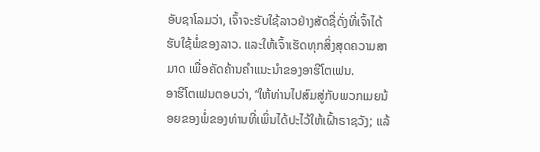ອັບຊາໂລມວ່າ, ເຈົ້າຈະຮັບໃຊ້ລາວຢ່າງສັດຊື່ດັ່ງທີ່ເຈົ້າໄດ້ຮັບໃຊ້ພໍ່ຂອງລາວ. ແລະໃຫ້ເຈົ້າເຮັດທຸກສິ່ງສຸດຄວາມສາມາດ ເພື່ອຄັດຄ້ານຄຳແນະນຳຂອງອາຮີໂຕເຟນ.
ອາຮີໂຕເຟນຕອບວ່າ, “ໃຫ້ທ່ານໄປສົມສູ່ກັບພວກເມຍນ້ອຍຂອງພໍ່ຂອງທ່ານທີ່ເພິ່ນໄດ້ປະໄວ້ໃຫ້ເຝົ້າຣາຊວັງ; ແລ້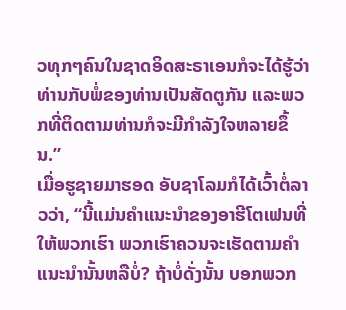ວທຸກໆຄົນໃນຊາດອິດສະຣາເອນກໍຈະໄດ້ຮູ້ວ່າ ທ່ານກັບພໍ່ຂອງທ່ານເປັນສັດຕູກັນ ແລະພວກທີ່ຕິດຕາມທ່ານກໍຈະມີກຳລັງໃຈຫລາຍຂຶ້ນ.”
ເມື່ອຮູຊາຍມາຮອດ ອັບຊາໂລມກໍໄດ້ເວົ້າຕໍ່ລາວວ່າ, “ນີ້ແມ່ນຄຳແນະນຳຂອງອາຮີໂຕເຟນທີ່ໃຫ້ພວກເຮົາ ພວກເຮົາຄວນຈະເຮັດຕາມຄຳແນະນຳນັ້ນຫລືບໍ່? ຖ້າບໍ່ດັ່ງນັ້ນ ບອກພວກ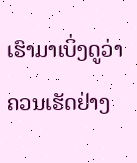ເຮົາມາເບິ່ງດູວ່າຄວນເຮັດຢ່າງ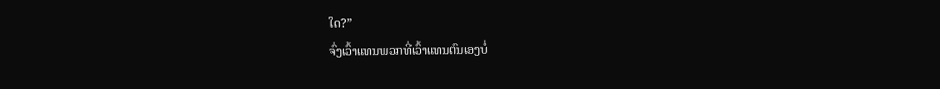ໃດ?”
ຈົ່ງເວົ້າແທນພວກທີ່ເວົ້າແທນຕົນເອງບໍ່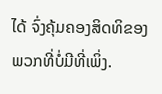ໄດ້ ຈົ່ງຄຸ້ມຄອງສິດທິຂອງພວກທີ່ບໍ່ມີທີ່ເພິ່ງ.